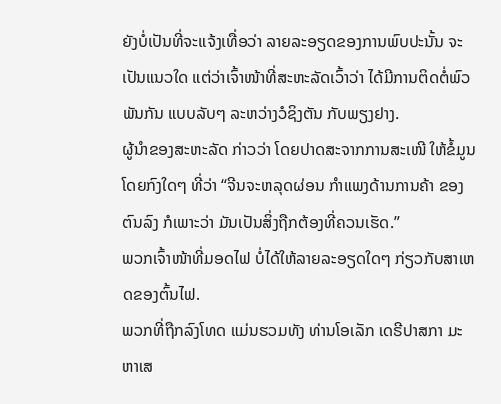ຍັງບໍ່ເປັນທີ່ຈະແຈ້ງເທື່ອວ່າ ລາຍລະອຽດຂອງການພົບປະນັ້ນ ຈະເປັນແນວໃດ ແຕ່ວ່າເຈົ້າໜ້າທີ່ສະຫະລັດເວົ້າວ່າ ໄດ້ມີການຕິດຕໍ່ພົວພັນກັນ ແບບລັບໆ ລະຫວ່າງວໍຊິງຕັນ ກັບພຽງຢາງ.
ຜູ້ນຳຂອງສະຫະລັດ ກ່າວວ່າ ໂດຍປາດສະຈາກການສະເໜີ ໃຫ້ຂໍ້ມູນໂດຍກົງໃດໆ ທີ່ວ່າ “ຈີນຈະຫລຸດຜ່ອນ ກຳແພງດ້ານການຄ້າ ຂອງຕົນລົງ ກໍເພາະວ່າ ມັນເປັນສິ່ງຖືກຕ້ອງທີ່ຄວນເຮັດ.”
ພວກເຈົ້າໜ້າທີ່ມອດໄຟ ບໍ່ໄດ້ໃຫ້ລາຍລະອຽດໃດໆ ກ່ຽວກັບສາເຫດຂອງຕົ້ນໄຟ.
ພວກທີ່ຖືກລົງໂທດ ແມ່ນຮວມທັງ ທ່ານໂອເລັກ ເດຣີປາສກາ ມະຫາເສ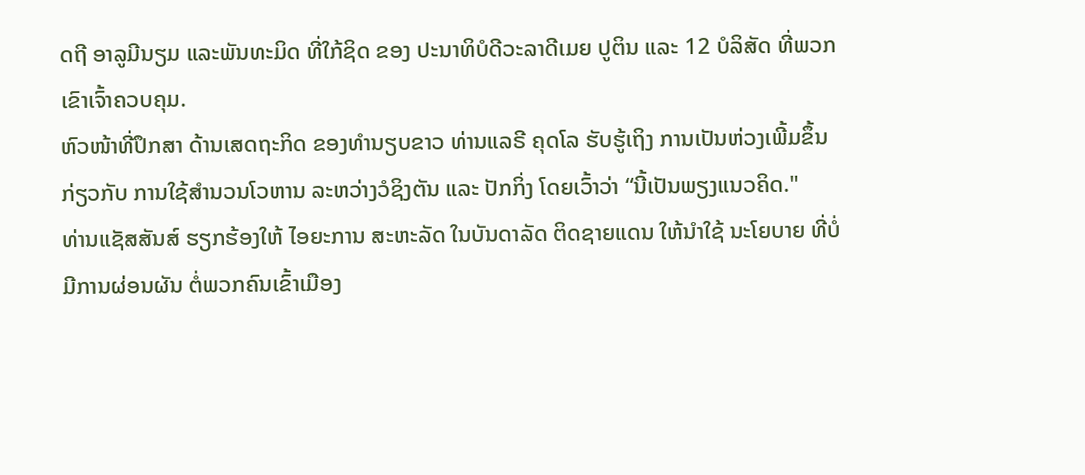ດຖີ ອາລູມີນຽມ ແລະພັນທະມິດ ທີ່ໃກ້ຊິດ ຂອງ ປະນາທິບໍດີວະລາດີເມຍ ປູຕິນ ແລະ 12 ບໍລິສັດ ທີ່ພວກເຂົາເຈົ້າຄວບຄຸມ.
ຫົວໜ້າທີ່ປຶກສາ ດ້ານເສດຖະກິດ ຂອງທຳນຽບຂາວ ທ່ານແລຣີ ຄຸດໂລ ຮັບຮູ້ເຖິງ ການເປັນຫ່ວງເພີ້ມຂຶ້ນ ກ່ຽວກັບ ການໃຊ້ສຳນວນໂວຫານ ລະຫວ່າງວໍຊິງຕັນ ແລະ ປັກກິ່ງ ໂດຍເວົ້າວ່າ “ນີ້ເປັນພຽງແນວຄິດ."
ທ່ານແຊັສສັນສ໌ ຮຽກຮ້ອງໃຫ້ ໄອຍະການ ສະຫະລັດ ໃນບັນດາລັດ ຕິດຊາຍແດນ ໃຫ້ນຳໃຊ້ ນະໂຍບາຍ ທີ່ບໍ່ມີການຜ່ອນຜັນ ຕໍ່ພວກຄົນເຂົ້າເມືອງ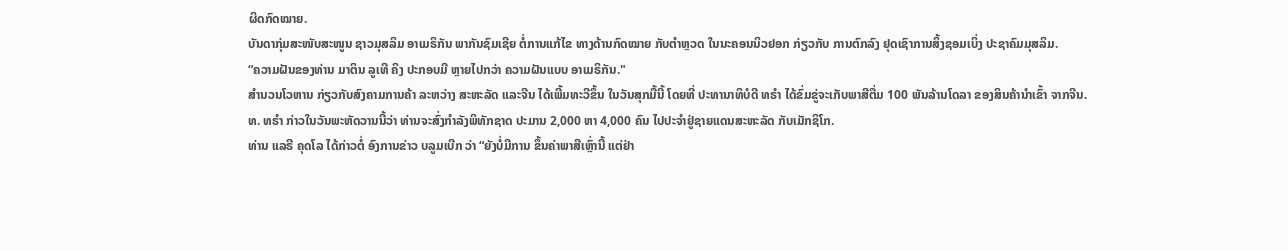ຜິດກົດໝາຍ.
ບັນດາກຸ່ມສະໜັບສະໜູນ ຊາວມຸສລິມ ອາເມຣິກັນ ພາກັນຊົມເຊີຍ ຕໍ່ການແກ້ໄຂ ທາງດ້ານກົດໝາຍ ກັບຕຳຫຼວດ ໃນນະຄອນນິວຢອກ ກ່ຽວກັບ ການຕົກລົງ ຢຸດເຊົາການສິ້ງຊອມເບິ່ງ ປະຊາຄົມມຸສລິມ.
“ຄວາມຝັນຂອງທ່ານ ມາຕິນ ລູເທີ ຄິງ ປະກອບມີ ຫຼາຍໄປກວ່າ ຄວາມຝັນແບບ ອາເມຣິກັນ."
ສຳນວນໂວຫານ ກ່ຽວກັບສົງຄາມການຄ້າ ລະຫວ່າງ ສະຫະລັດ ແລະຈີນ ໄດ້ເພີ້ມທະວີຂຶ້ນ ໃນວັນສຸກມື້ນີ້ ໂດຍທີ່ ປະທານາທິບໍດີ ທຣໍາ ໄດ້ຂົ່ມຂູ່ຈະເກັບພາສີຕື່ມ 100 ພັນລ້ານໂດລາ ຂອງສິນຄ້ານຳເຂົ້າ ຈາກຈີນ.
ທ. ທຣໍາ ກ່າວໃນວັນພະຫັດວານນີ້ວ່າ ທ່ານຈະສົ່ງກຳລັງພິທັກຊາດ ປະມານ 2,000 ຫາ 4,000 ຄົນ ໄປປະຈໍາຢູ່ຊາຍແດນສະຫະລັດ ກັບເມັກຊິໂກ.
ທ່ານ ແລຣີ ຄຸດໂລ ໄດ້ກ່າວຕໍ່ ອົງການຂ່າວ ບລູມເບີກ ວ່າ “ຍັງບໍ່ມີການ ຂຶ້ນຄ່າພາສີເຫຼົ່ານີ້ ແຕ່ຢ່າ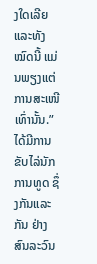ງໃດເລີຍ ແລະທັງໝົດນີ້ ແມ່ນພຽງແຕ່ ການສະເໜີເທົ່ານັ້ນ.”
ໄດ້ມີການຂັບໄລ່ນັກການທູດ ຊຶ່ງກັນແລະກັນ ຢ່າງສົນລະວົນ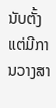ນັບຕັ້ງແຕ່ມີການວາງສາ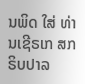ນພິດ ໃສ່ ທ່ານເຊີຣເກ ສກຣິບປາລ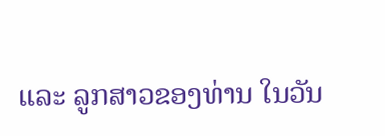ແລະ ລູກສາວຂອງທ່ານ ໃນວັນ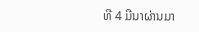ທີ 4 ມີນາຜ່ານມາ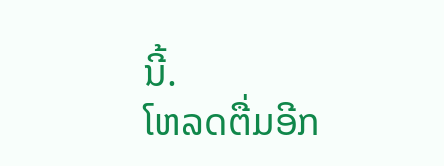ນີ້.
ໂຫລດຕື່ມອີກ